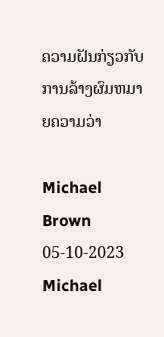ຄວາມຝັນກ່ຽວກັບການລ້າງຜົມຫມາຍຄວາມວ່າ

Michael Brown 05-10-2023
Michael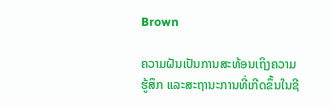Brown

ຄວາມຝັນເປັນການສະທ້ອນເຖິງຄວາມຮູ້ສຶກ ແລະສະຖານະການທີ່ເກີດຂຶ້ນໃນຊີ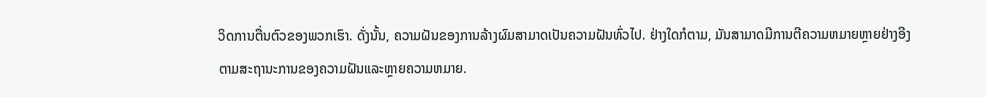ວິດການຕື່ນຕົວຂອງພວກເຮົາ. ດັ່ງນັ້ນ, ຄວາມຝັນຂອງການລ້າງຜົມສາມາດເປັນຄວາມຝັນທົ່ວໄປ. ຢ່າງໃດກໍຕາມ, ມັນສາມາດມີການຕີຄວາມຫມາຍຫຼາຍຢ່າງອີງຕາມສະຖານະການຂອງຄວາມຝັນແລະຫຼາຍຄວາມຫມາຍ.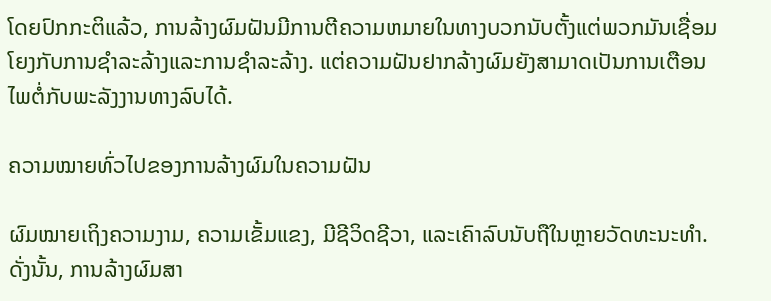ໂດຍປົກກະຕິແລ້ວ, ການລ້າງຜົມຝັນມີການຕີຄວາມຫມາຍໃນທາງບວກນັບຕັ້ງແຕ່ພວກມັນເຊື່ອມໂຍງກັບການຊໍາລະລ້າງແລະການຊໍາລະລ້າງ. ແຕ່ຄວາມຝັນຢາກລ້າງຜົມຍັງສາມາດເປັນການເຕືອນໄພຕໍ່ກັບພະລັງງານທາງລົບໄດ້.

ຄວາມໝາຍທົ່ວໄປຂອງການລ້າງຜົມໃນຄວາມຝັນ

ຜົມໝາຍເຖິງຄວາມງາມ, ຄວາມເຂັ້ມແຂງ, ມີຊີວິດຊີວາ, ແລະເຄົາລົບນັບຖືໃນຫຼາຍວັດທະນະທໍາ. ດັ່ງນັ້ນ, ການລ້າງຜົມສາ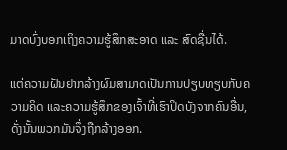ມາດບົ່ງບອກເຖິງຄວາມຮູ້ສຶກສະອາດ ແລະ ສົດຊື່ນໄດ້.

ແຕ່ຄວາມຝັນຢາກລ້າງຜົມສາມາດເປັນການປຽບທຽບກັບຄວາມຄິດ ແລະຄວາມຮູ້ສຶກຂອງເຈົ້າທີ່ເຮົາປິດບັງຈາກຄົນອື່ນ, ດັ່ງນັ້ນພວກມັນຈຶ່ງຖືກລ້າງອອກ.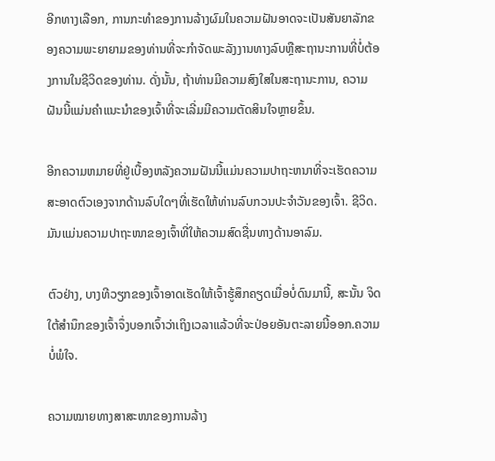ອີກທາງເລືອກ, ການກະທໍາຂອງການລ້າງຜົມໃນຄວາມຝັນອາດຈະເປັນສັນຍາລັກຂອງຄວາມພະຍາຍາມຂອງທ່ານທີ່ຈະກໍາຈັດພະລັງງານທາງລົບຫຼືສະຖານະການທີ່ບໍ່ຕ້ອງການໃນຊີວິດຂອງທ່ານ. ດັ່ງນັ້ນ, ຖ້າທ່ານມີຄວາມສົງໃສໃນສະຖານະການ, ຄວາມຝັນນີ້ແມ່ນຄໍາແນະນໍາຂອງເຈົ້າທີ່ຈະເລີ່ມມີຄວາມຕັດສິນໃຈຫຼາຍຂຶ້ນ.

ອີກຄວາມຫມາຍທີ່ຢູ່ເບື້ອງຫລັງຄວາມຝັນນີ້ແມ່ນຄວາມປາຖະຫນາທີ່ຈະເຮັດຄວາມສະອາດຕົວເອງຈາກດ້ານລົບໃດໆທີ່ເຮັດໃຫ້ທ່ານລົບກວນປະຈໍາວັນຂອງເຈົ້າ. ຊີວິດ. ມັນແມ່ນຄວາມປາຖະໜາຂອງເຈົ້າທີ່ໃຫ້ຄວາມສົດຊື່ນທາງດ້ານອາລົມ.

ຕົວຢ່າງ, ບາງທີວຽກຂອງເຈົ້າອາດເຮັດໃຫ້ເຈົ້າຮູ້ສຶກຄຽດເມື່ອບໍ່ດົນມານີ້, ສະນັ້ນ ຈິດໃຕ້ສຳນຶກຂອງເຈົ້າຈຶ່ງບອກເຈົ້າວ່າເຖິງເວລາແລ້ວທີ່ຈະປ່ອຍອັນຕະລາຍນີ້ອອກ.ຄວາມບໍ່ພໍໃຈ.

ຄວາມໝາຍທາງສາສະໜາຂອງການລ້າງ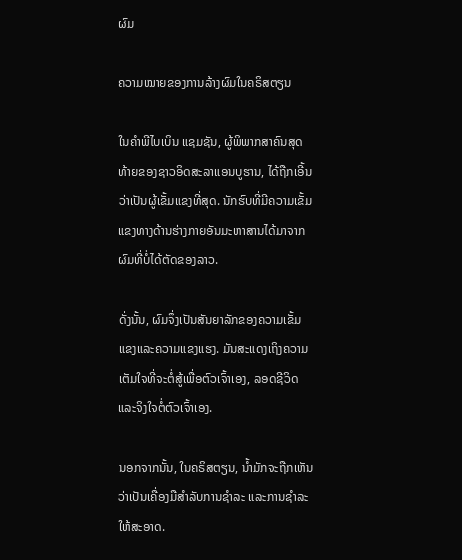ຜົມ

ຄວາມໝາຍຂອງການລ້າງຜົມໃນຄຣິສຕຽນ

ໃນຄຳພີໄບເບິນ ແຊມຊັນ, ຜູ້ພິພາກສາຄົນສຸດທ້າຍຂອງຊາວອິດສະລາແອນບູຮານ, ໄດ້ຖືກເອີ້ນວ່າເປັນຜູ້ເຂັ້ມແຂງທີ່ສຸດ. ນັກຮົບທີ່ມີຄວາມເຂັ້ມແຂງທາງດ້ານຮ່າງກາຍອັນມະຫາສານໄດ້ມາຈາກຜົມທີ່ບໍ່ໄດ້ຕັດຂອງລາວ.

ດັ່ງນັ້ນ, ຜົມຈຶ່ງເປັນສັນຍາລັກຂອງຄວາມເຂັ້ມແຂງແລະຄວາມແຂງແຮງ. ມັນສະແດງເຖິງຄວາມເຕັມໃຈທີ່ຈະຕໍ່ສູ້ເພື່ອຕົວເຈົ້າເອງ, ລອດຊີວິດ ແລະຈິງໃຈຕໍ່ຕົວເຈົ້າເອງ.

ນອກຈາກນັ້ນ, ໃນຄຣິສຕຽນ, ນໍ້າມັກຈະຖືກເຫັນວ່າເປັນເຄື່ອງມືສໍາລັບການຊໍາລະ ແລະການຊໍາລະໃຫ້ສະອາດ.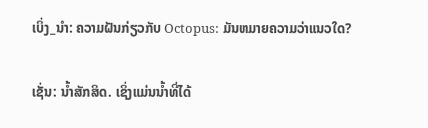ເບິ່ງ_ນຳ: ຄວາມຝັນກ່ຽວກັບ Octopus: ມັນຫມາຍຄວາມວ່າແນວໃດ?

ເຊັ່ນ: ນໍ້າສັກສິດ. ເຊິ່ງແມ່ນນໍ້າທີ່ໄດ້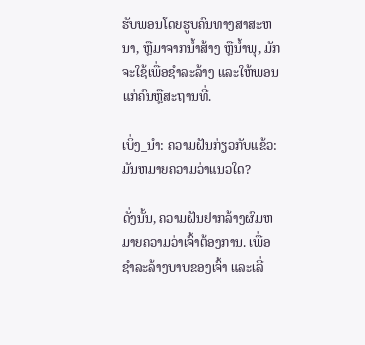ຮັບພອນໂດຍຮູບຄົນທາງສາສະຫນາ, ຫຼືມາຈາກນໍ້າສ້າງ ຫຼືນໍ້າພຸ, ມັກຈະໃຊ້ເພື່ອຊໍາລະລ້າງ ແລະໃຫ້ພອນແກ່ຄົນຫຼືສະຖານທີ່.

ເບິ່ງ_ນຳ: ຄວາມຝັນກ່ຽວກັບແຂ້ວ: ມັນຫມາຍຄວາມວ່າແນວໃດ?

ດັ່ງນັ້ນ, ຄວາມຝັນຢາກລ້າງຜົມຫມາຍຄວາມວ່າເຈົ້າຕ້ອງການ. ເພື່ອຊໍາລະລ້າງບາບຂອງເຈົ້າ ແລະເລີ່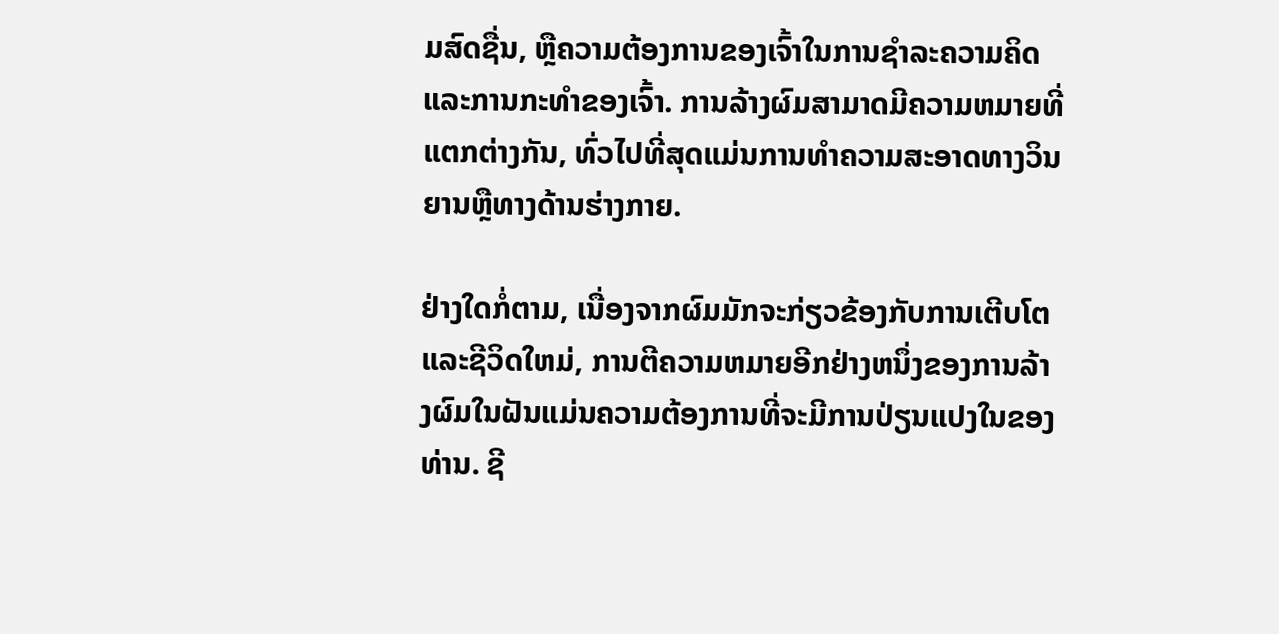ມສົດຊື່ນ, ຫຼືຄວາມຕ້ອງການຂອງເຈົ້າໃນການຊໍາລະຄວາມຄິດ ແລະການກະທໍາຂອງເຈົ້າ. ການລ້າງຜົມສາມາດມີຄວາມຫມາຍທີ່ແຕກຕ່າງກັນ, ທົ່ວໄປທີ່ສຸດແມ່ນການທໍາຄວາມສະອາດທາງວິນຍານຫຼືທາງດ້ານຮ່າງກາຍ.

ຢ່າງໃດກໍ່ຕາມ, ເນື່ອງຈາກຜົມມັກຈະກ່ຽວຂ້ອງກັບການເຕີບໂຕແລະຊີວິດໃຫມ່, ການຕີຄວາມຫມາຍອີກຢ່າງຫນຶ່ງຂອງການລ້າງຜົມໃນຝັນແມ່ນຄວາມຕ້ອງການທີ່ຈະມີການປ່ຽນແປງໃນຂອງທ່ານ. ຊີ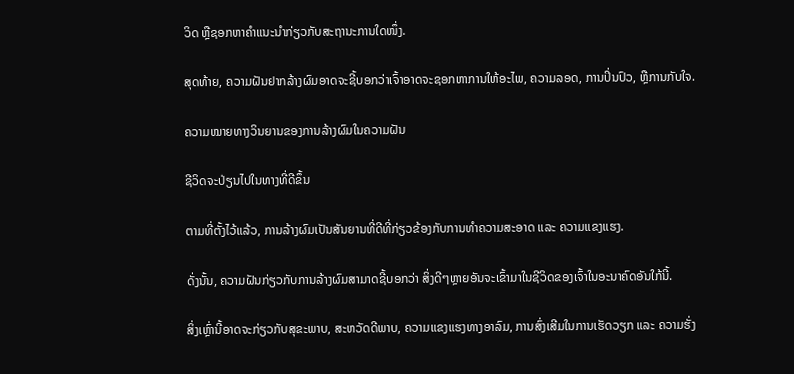ວິດ ຫຼືຊອກຫາຄຳແນະນຳກ່ຽວກັບສະຖານະການໃດໜຶ່ງ.

ສຸດທ້າຍ, ຄວາມຝັນຢາກລ້າງຜົມອາດຈະຊີ້ບອກວ່າເຈົ້າອາດຈະຊອກຫາການໃຫ້ອະໄພ, ຄວາມລອດ, ການປິ່ນປົວ, ຫຼືການກັບໃຈ.

ຄວາມໝາຍທາງວິນຍານຂອງການລ້າງຜົມໃນຄວາມຝັນ

ຊີວິດຈະປ່ຽນໄປໃນທາງທີ່ດີຂຶ້ນ

ຕາມທີ່ຕັ້ງໄວ້ແລ້ວ, ການລ້າງຜົມເປັນສັນຍານທີ່ດີທີ່ກ່ຽວຂ້ອງກັບການທໍາຄວາມສະອາດ ແລະ ຄວາມແຂງແຮງ.

ດັ່ງນັ້ນ, ຄວາມຝັນກ່ຽວກັບການລ້າງຜົມສາມາດຊີ້ບອກວ່າ ສິ່ງດີໆຫຼາຍອັນຈະເຂົ້າມາໃນຊີວິດຂອງເຈົ້າໃນອະນາຄົດອັນໃກ້ນີ້.

ສິ່ງເຫຼົ່ານີ້ອາດຈະກ່ຽວກັບສຸຂະພາບ, ສະຫວັດດີພາບ, ຄວາມແຂງແຮງທາງອາລົມ, ການສົ່ງເສີມໃນການເຮັດວຽກ ແລະ ຄວາມຮັ່ງ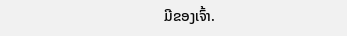ມີຂອງເຈົ້າ.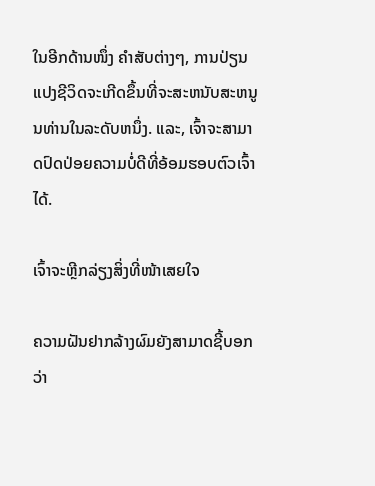ໃນອີກດ້ານໜຶ່ງ ຄໍາສັບຕ່າງໆ, ການປ່ຽນແປງຊີວິດຈະເກີດຂຶ້ນທີ່ຈະສະຫນັບສະຫນູນທ່ານໃນລະດັບຫນຶ່ງ. ແລະ, ເຈົ້າຈະສາມາດປົດປ່ອຍຄວາມບໍ່ດີທີ່ອ້ອມຮອບຕົວເຈົ້າໄດ້.

ເຈົ້າຈະຫຼີກລ່ຽງສິ່ງທີ່ໜ້າເສຍໃຈ

ຄວາມຝັນຢາກລ້າງຜົມຍັງສາມາດຊີ້ບອກວ່າ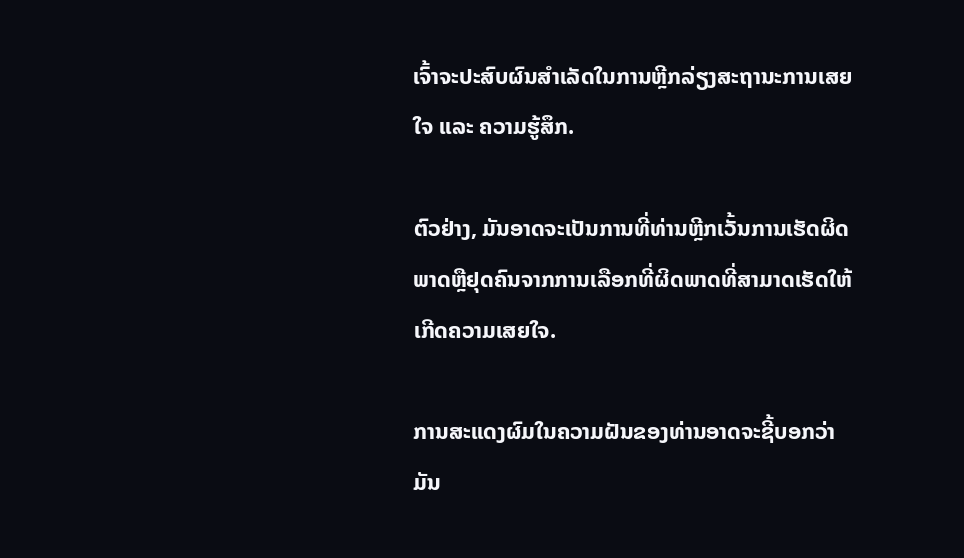ເຈົ້າຈະປະສົບຜົນສຳເລັດໃນການຫຼີກລ່ຽງສະຖານະການເສຍໃຈ ແລະ ຄວາມຮູ້ສຶກ.

ຕົວຢ່າງ, ມັນອາດຈະເປັນການທີ່ທ່ານຫຼີກເວັ້ນການເຮັດຜິດພາດຫຼືຢຸດຄົນຈາກການເລືອກທີ່ຜິດພາດທີ່ສາມາດເຮັດໃຫ້ເກີດຄວາມເສຍໃຈ.

ການສະແດງຜົມໃນຄວາມຝັນຂອງທ່ານອາດຈະຊີ້ບອກວ່າມັນ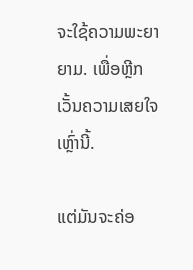ຈະໃຊ້ຄວາມພະຍາຍາມ. ເພື່ອຫຼີກເວັ້ນຄວາມເສຍໃຈເຫຼົ່ານີ້.

ແຕ່ມັນຈະຄ່ອ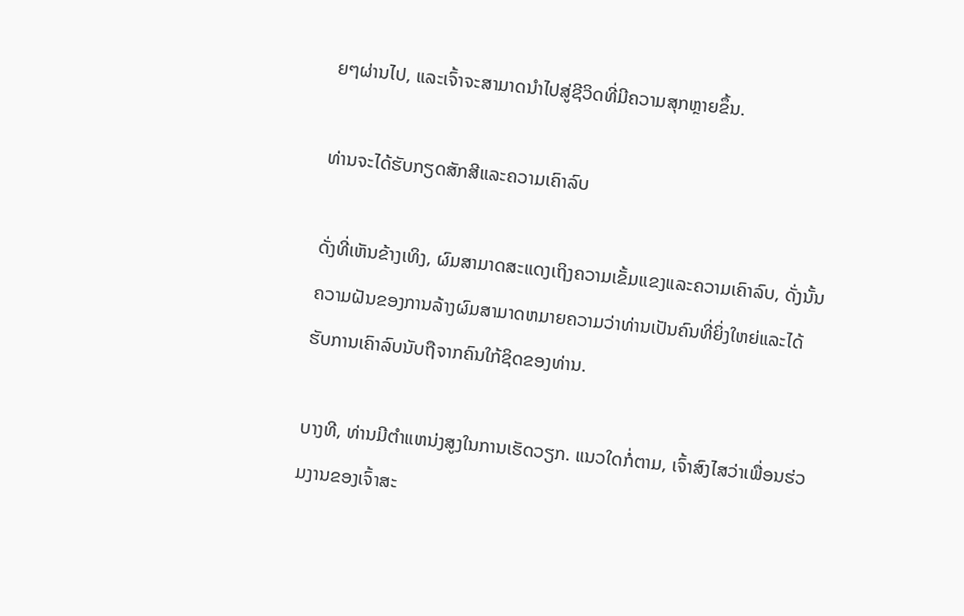ຍໆຜ່ານໄປ, ແລະເຈົ້າຈະສາມາດນໍາໄປສູ່ຊີວິດທີ່ມີຄວາມສຸກຫຼາຍຂຶ້ນ.

ທ່ານຈະໄດ້ຮັບກຽດສັກສີແລະຄວາມເຄົາລົບ

ດັ່ງທີ່ເຫັນຂ້າງເທິງ, ຜົມສາມາດສະແດງເຖິງຄວາມເຂັ້ມແຂງແລະຄວາມເຄົາລົບ, ດັ່ງນັ້ນຄວາມຝັນຂອງການລ້າງຜົມສາມາດຫມາຍຄວາມວ່າທ່ານເປັນຄົນທີ່ຍິ່ງໃຫຍ່ແລະໄດ້ຮັບການເຄົາລົບນັບຖືຈາກຄົນໃກ້ຊິດຂອງທ່ານ.

ບາງທີ, ທ່ານມີຕໍາແຫນ່ງສູງໃນການເຮັດວຽກ. ແນວໃດກໍ່ຕາມ, ເຈົ້າສົງໄສວ່າເພື່ອນຮ່ວມງານຂອງເຈົ້າສະ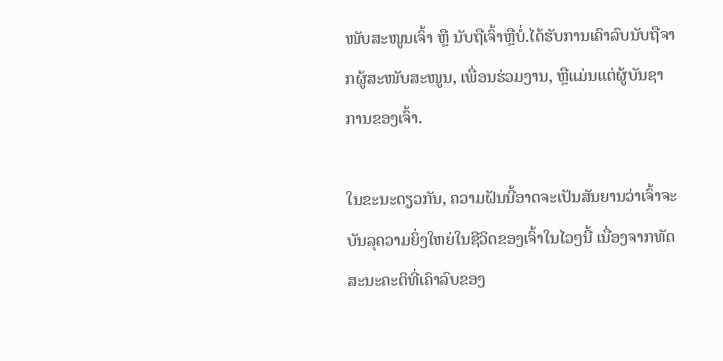ໜັບສະໜູນເຈົ້າ ຫຼື ນັບຖືເຈົ້າຫຼືບໍ່.ໄດ້ຮັບການເຄົາລົບນັບຖືຈາກຜູ້ສະໜັບສະໜູນ, ເພື່ອນຮ່ວມງານ, ຫຼືແມ່ນແຕ່ຜູ້ບັນຊາການຂອງເຈົ້າ.

ໃນຂະນະດຽວກັນ, ຄວາມຝັນນີ້ອາດຈະເປັນສັນຍານວ່າເຈົ້າຈະບັນລຸຄວາມຍິ່ງໃຫຍ່ໃນຊີວິດຂອງເຈົ້າໃນໄວໆນີ້ ເນື່ອງຈາກທັດສະນະຄະຕິທີ່ເຄົາລົບຂອງ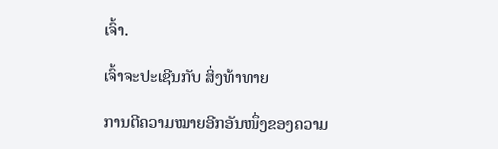ເຈົ້າ.

ເຈົ້າຈະປະເຊີນກັບ ສິ່ງທ້າທາຍ

ການຕີຄວາມໝາຍອີກອັນໜຶ່ງຂອງຄວາມ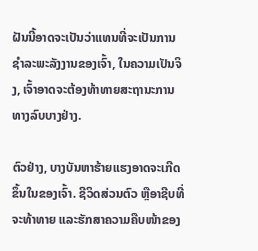ຝັນນີ້ອາດຈະເປັນວ່າແທນທີ່ຈະເປັນການຊໍາລະພະລັງງານຂອງເຈົ້າ, ໃນຄວາມເປັນຈິງ, ເຈົ້າອາດຈະຕ້ອງທ້າທາຍສະຖານະການທາງລົບບາງຢ່າງ.

ຕົວຢ່າງ, ບາງບັນຫາຮ້າຍແຮງອາດຈະເກີດຂຶ້ນໃນຂອງເຈົ້າ. ຊີວິດສ່ວນຕົວ ຫຼືອາຊີບທີ່ຈະທ້າທາຍ ແລະຮັກສາຄວາມຄືບໜ້າຂອງ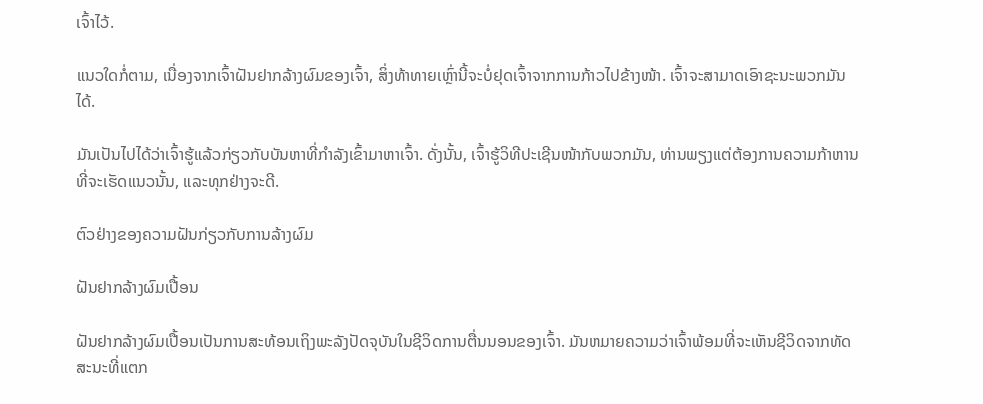ເຈົ້າໄວ້.

ແນວໃດກໍ່ຕາມ, ເນື່ອງຈາກເຈົ້າຝັນຢາກລ້າງຜົມຂອງເຈົ້າ, ສິ່ງທ້າທາຍເຫຼົ່ານີ້ຈະບໍ່ຢຸດເຈົ້າຈາກການກ້າວໄປຂ້າງໜ້າ. ເຈົ້າຈະສາມາດເອົາຊະນະພວກມັນໄດ້.

ມັນເປັນໄປໄດ້ວ່າເຈົ້າຮູ້ແລ້ວກ່ຽວກັບບັນຫາທີ່ກໍາລັງເຂົ້າມາຫາເຈົ້າ. ດັ່ງນັ້ນ, ເຈົ້າຮູ້ວິທີປະເຊີນໜ້າກັບພວກມັນ, ທ່ານພຽງແຕ່ຕ້ອງການຄວາມກ້າຫານທີ່ຈະເຮັດແນວນັ້ນ, ແລະທຸກຢ່າງຈະດີ.

ຕົວຢ່າງຂອງຄວາມຝັນກ່ຽວກັບການລ້າງຜົມ

ຝັນຢາກລ້າງຜົມເປື້ອນ

ຝັນຢາກລ້າງຜົມເປື້ອນເປັນການສະທ້ອນເຖິງພະລັງປັດຈຸບັນໃນຊີວິດການຕື່ນນອນຂອງເຈົ້າ. ມັນຫມາຍຄວາມວ່າເຈົ້າພ້ອມທີ່ຈະເຫັນຊີວິດຈາກທັດສະນະທີ່ແຕກ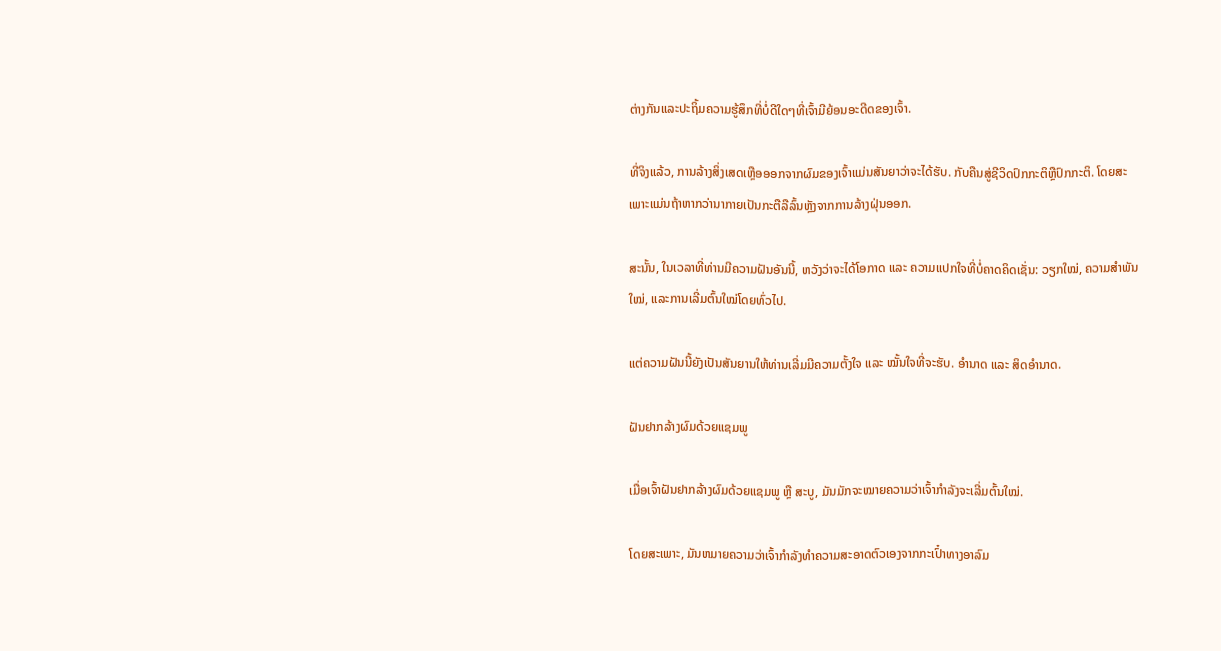ຕ່າງກັນແລະປະຖິ້ມຄວາມຮູ້ສຶກທີ່ບໍ່ດີໃດໆທີ່ເຈົ້າມີຍ້ອນອະດີດຂອງເຈົ້າ.

ທີ່ຈິງແລ້ວ, ການລ້າງສິ່ງເສດເຫຼືອອອກຈາກຜົມຂອງເຈົ້າແມ່ນສັນຍາວ່າຈະໄດ້ຮັບ. ກັບຄືນສູ່ຊີວິດປົກກະຕິຫຼືປົກກະຕິ. ໂດຍສະເພາະແມ່ນຖ້າຫາກວ່ານາກາຍເປັນກະຕືລືລົ້ນຫຼັງຈາກການລ້າງຝຸ່ນອອກ.

ສະນັ້ນ, ໃນເວລາທີ່ທ່ານມີຄວາມຝັນອັນນີ້, ຫວັງວ່າຈະໄດ້ໂອກາດ ແລະ ຄວາມແປກໃຈທີ່ບໍ່ຄາດຄິດເຊັ່ນ: ວຽກໃໝ່, ຄວາມສຳພັນໃໝ່, ແລະການເລີ່ມຕົ້ນໃໝ່ໂດຍທົ່ວໄປ.

ແຕ່ຄວາມຝັນນີ້ຍັງເປັນສັນຍານໃຫ້ທ່ານເລີ່ມມີຄວາມຕັ້ງໃຈ ແລະ ໝັ້ນໃຈທີ່ຈະຮັບ. ອຳນາດ ແລະ ສິດອຳນາດ.

ຝັນຢາກລ້າງຜົມດ້ວຍແຊມພູ

ເມື່ອເຈົ້າຝັນຢາກລ້າງຜົມດ້ວຍແຊມພູ ຫຼື ສະບູ, ມັນມັກຈະໝາຍຄວາມວ່າເຈົ້າກຳລັງຈະເລີ່ມຕົ້ນໃໝ່.

ໂດຍສະເພາະ, ມັນຫມາຍຄວາມວ່າເຈົ້າກໍາລັງທໍາຄວາມສະອາດຕົວເອງຈາກກະເປົ໋າທາງອາລົມ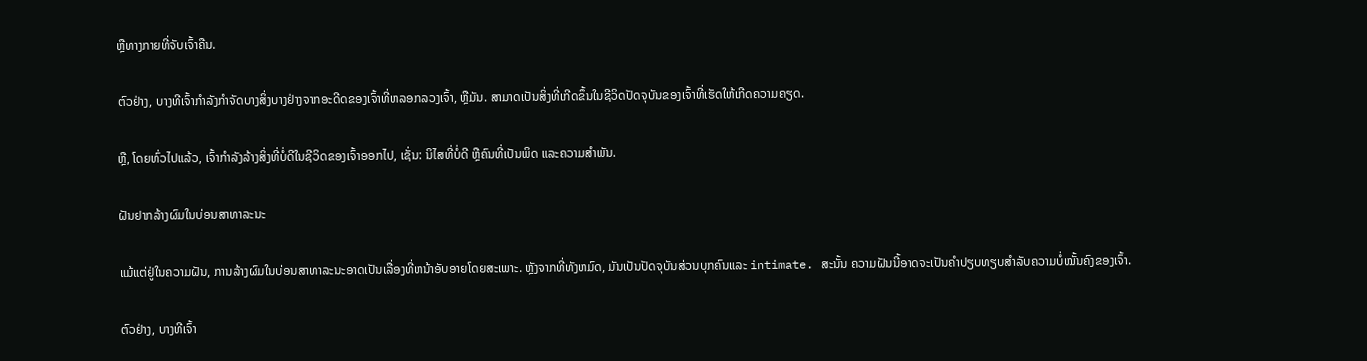ຫຼືທາງກາຍທີ່ຈັບເຈົ້າຄືນ.

ຕົວຢ່າງ, ບາງທີເຈົ້າກໍາລັງກໍາຈັດບາງສິ່ງບາງຢ່າງຈາກອະດີດຂອງເຈົ້າທີ່ຫລອກລວງເຈົ້າ, ຫຼືມັນ. ສາມາດເປັນສິ່ງທີ່ເກີດຂຶ້ນໃນຊີວິດປັດຈຸບັນຂອງເຈົ້າທີ່ເຮັດໃຫ້ເກີດຄວາມຄຽດ.

ຫຼື, ໂດຍທົ່ວໄປແລ້ວ, ເຈົ້າກໍາລັງລ້າງສິ່ງທີ່ບໍ່ດີໃນຊີວິດຂອງເຈົ້າອອກໄປ, ເຊັ່ນ: ນິໄສທີ່ບໍ່ດີ ຫຼືຄົນທີ່ເປັນພິດ ແລະຄວາມສໍາພັນ.

ຝັນຢາກລ້າງຜົມໃນບ່ອນສາທາລະນະ

ແມ້ແຕ່ຢູ່ໃນຄວາມຝັນ, ການລ້າງຜົມໃນບ່ອນສາທາລະນະອາດເປັນເລື່ອງທີ່ຫນ້າອັບອາຍໂດຍສະເພາະ. ຫຼັງຈາກທີ່ທັງຫມົດ, ມັນເປັນປັດຈຸບັນສ່ວນບຸກຄົນແລະ intimate. ສະນັ້ນ ຄວາມຝັນນີ້ອາດຈະເປັນຄຳປຽບທຽບສຳລັບຄວາມບໍ່ໝັ້ນຄົງຂອງເຈົ້າ.

ຕົວຢ່າງ, ບາງທີເຈົ້າ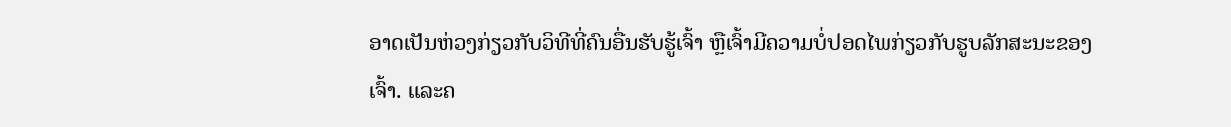ອາດເປັນຫ່ວງກ່ຽວກັບວິທີທີ່ຄົນອື່ນຮັບຮູ້ເຈົ້າ ຫຼືເຈົ້າມີຄວາມບໍ່ປອດໄພກ່ຽວກັບຮູບລັກສະນະຂອງເຈົ້າ. ແລະຄ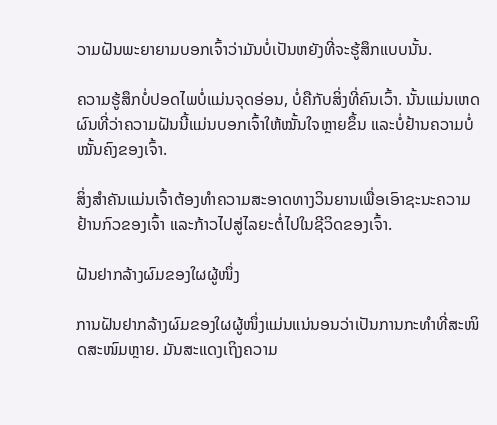ວາມຝັນພະຍາຍາມບອກເຈົ້າວ່າມັນບໍ່ເປັນຫຍັງທີ່ຈະຮູ້ສຶກແບບນັ້ນ.

ຄວາມຮູ້ສຶກບໍ່ປອດໄພບໍ່ແມ່ນຈຸດອ່ອນ, ບໍ່ຄືກັບສິ່ງທີ່ຄົນເວົ້າ. ນັ້ນແມ່ນເຫດຜົນທີ່ວ່າຄວາມຝັນນີ້ແມ່ນບອກເຈົ້າໃຫ້ໝັ້ນໃຈຫຼາຍຂຶ້ນ ແລະບໍ່ຢ້ານຄວາມບໍ່ໝັ້ນຄົງຂອງເຈົ້າ.

ສິ່ງສຳຄັນແມ່ນເຈົ້າຕ້ອງທຳຄວາມສະອາດທາງວິນຍານເພື່ອເອົາຊະນະຄວາມຢ້ານກົວຂອງເຈົ້າ ແລະກ້າວໄປສູ່ໄລຍະຕໍ່ໄປໃນຊີວິດຂອງເຈົ້າ.

ຝັນຢາກລ້າງຜົມຂອງໃຜຜູ້ໜຶ່ງ

ການຝັນຢາກລ້າງຜົມຂອງໃຜຜູ້ໜຶ່ງແມ່ນແນ່ນອນວ່າເປັນການກະທຳທີ່ສະໜິດສະໜົມຫຼາຍ. ມັນສະແດງເຖິງຄວາມ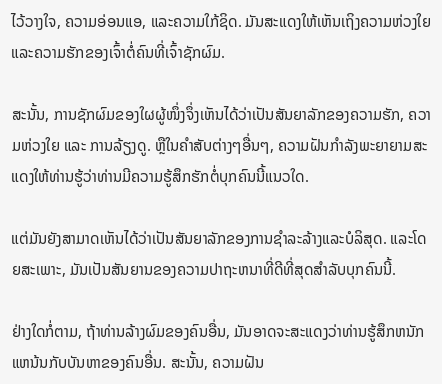ໄວ້ວາງໃຈ, ຄວາມອ່ອນແອ, ແລະຄວາມໃກ້ຊິດ. ມັນສະແດງໃຫ້ເຫັນເຖິງຄວາມຫ່ວງໃຍ ແລະຄວາມຮັກຂອງເຈົ້າຕໍ່ຄົນທີ່ເຈົ້າຊັກຜົມ.

ສະນັ້ນ, ການຊັກຜົມຂອງໃຜຜູ້ໜຶ່ງຈຶ່ງເຫັນໄດ້ວ່າເປັນສັນຍາລັກຂອງຄວາມຮັກ, ຄວາມຫ່ວງໃຍ ແລະ ການລ້ຽງດູ. ຫຼືໃນຄໍາສັບຕ່າງໆອື່ນໆ, ຄວາມຝັນກໍາລັງພະຍາຍາມສະແດງໃຫ້ທ່ານຮູ້ວ່າທ່ານມີຄວາມຮູ້ສຶກຮັກຕໍ່ບຸກຄົນນີ້ແນວໃດ.

ແຕ່ມັນຍັງສາມາດເຫັນໄດ້ວ່າເປັນສັນຍາລັກຂອງການຊໍາລະລ້າງແລະບໍລິສຸດ. ແລະໂດຍສະເພາະ, ມັນເປັນສັນຍານຂອງຄວາມປາຖະຫນາທີ່ດີທີ່ສຸດສໍາລັບບຸກຄົນນີ້.

ຢ່າງໃດກໍ່ຕາມ, ຖ້າທ່ານລ້າງຜົມຂອງຄົນອື່ນ, ມັນອາດຈະສະແດງວ່າທ່ານຮູ້ສຶກຫນັກແຫນ້ນກັບບັນຫາຂອງຄົນອື່ນ. ສະນັ້ນ, ຄວາມຝັນ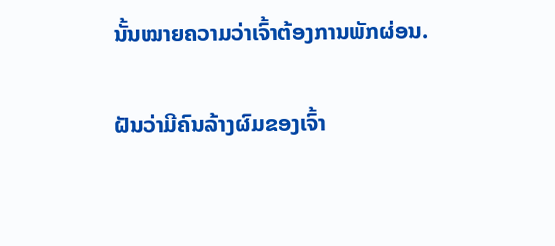ນັ້ນໝາຍຄວາມວ່າເຈົ້າຕ້ອງການພັກຜ່ອນ.

ຝັນວ່າມີຄົນລ້າງຜົມຂອງເຈົ້າ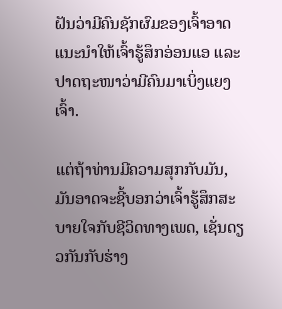ຝັນວ່າມີຄົນຊັກຜົມຂອງເຈົ້າອາດແນະນຳໃຫ້ເຈົ້າຮູ້ສຶກອ່ອນແອ ແລະ ປາດຖະໜາວ່າມີຄົນມາເບິ່ງແຍງເຈົ້າ.

ແຕ່ຖ້າທ່ານມີຄວາມສຸກກັບມັນ, ມັນອາດຈະຊີ້ບອກວ່າເຈົ້າຮູ້ສຶກສະບາຍໃຈກັບຊີວິດທາງເພດ, ເຊັ່ນດຽວກັນກັບຮ່າງ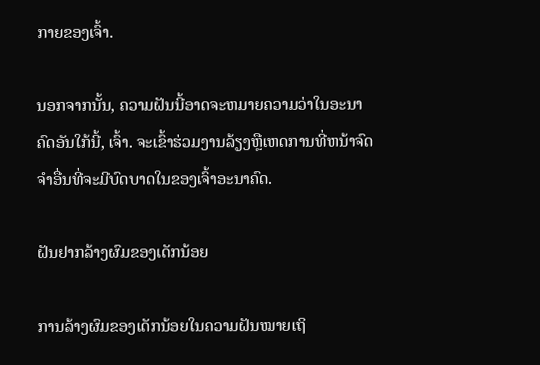ກາຍຂອງເຈົ້າ.

ນອກຈາກນັ້ນ, ຄວາມຝັນນີ້ອາດຈະຫມາຍຄວາມວ່າໃນອະນາຄົດອັນໃກ້ນີ້, ເຈົ້າ. ຈະເຂົ້າຮ່ວມງານລ້ຽງຫຼືເຫດການທີ່ຫນ້າຈົດຈໍາອື່ນທີ່ຈະມີບົດບາດໃນຂອງເຈົ້າອະນາຄົດ.

ຝັນຢາກລ້າງຜົມຂອງເດັກນ້ອຍ

ການລ້າງຜົມຂອງເດັກນ້ອຍໃນຄວາມຝັນໝາຍເຖິ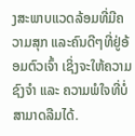ງສະພາບແວດລ້ອມທີ່ມີຄວາມສຸກ ແລະຄົນດີໆທີ່ຢູ່ອ້ອມຕົວເຈົ້າ ເຊິ່ງຈະໃຫ້ຄວາມຊົງຈໍາ ແລະ ຄວາມພໍໃຈທີ່ບໍ່ສາມາດລືມໄດ້.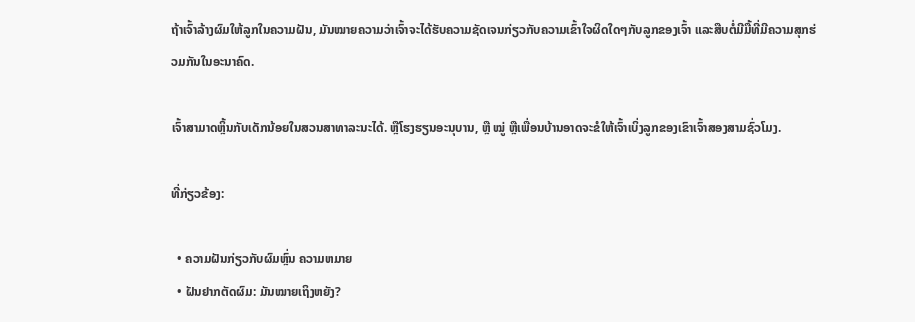ຖ້າເຈົ້າລ້າງຜົມໃຫ້ລູກໃນຄວາມຝັນ, ມັນໝາຍຄວາມວ່າເຈົ້າຈະໄດ້ຮັບຄວາມຊັດເຈນກ່ຽວກັບຄວາມເຂົ້າໃຈຜິດໃດໆກັບລູກຂອງເຈົ້າ ແລະສືບຕໍ່ມີມື້ທີ່ມີຄວາມສຸກຮ່ວມກັນໃນອະນາຄົດ.

ເຈົ້າສາມາດຫຼິ້ນກັບເດັກນ້ອຍໃນສວນສາທາລະນະໄດ້. ຫຼືໂຮງຮຽນອະນຸບານ, ຫຼື ໝູ່ ຫຼືເພື່ອນບ້ານອາດຈະຂໍໃຫ້ເຈົ້າເບິ່ງລູກຂອງເຂົາເຈົ້າສອງສາມຊົ່ວໂມງ.

ທີ່ກ່ຽວຂ້ອງ:

  • ຄວາມຝັນກ່ຽວກັບຜົມຫຼົ່ນ ຄວາມຫມາຍ
  • ຝັນຢາກຕັດຜົມ: ມັນໝາຍເຖິງຫຍັງ?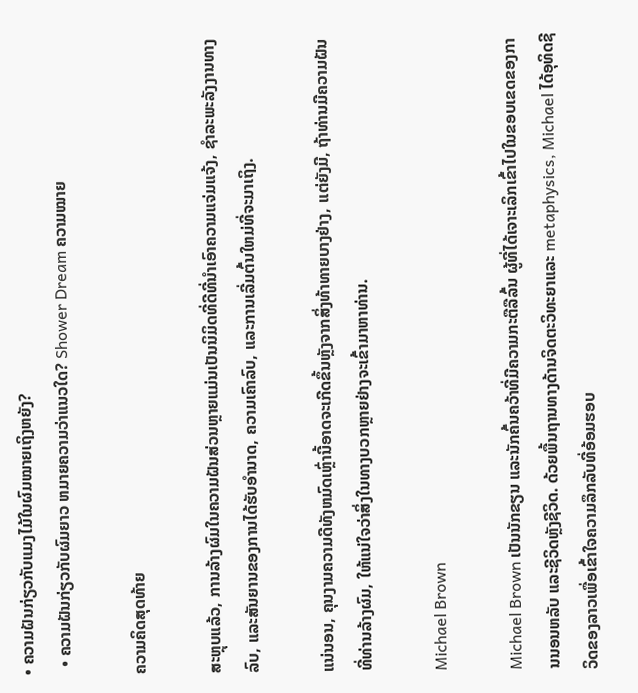• ຄວາມຝັນກ່ຽວກັບແມງໄມ້ໃນຜົມໝາຍເຖິງຫຍັງ?
  • ຄວາມຝັນກ່ຽວກັບຜົມຍາວ ຫມາຍຄວາມວ່າແນວໃດ? Shower Dream ຄວາມໝາຍ

ຄວາມຄິດສຸດທ້າຍ

ສະຫຼຸບແລ້ວ, ການລ້າງຜົມໃນຄວາມຝັນສ່ວນຫຼາຍແມ່ນເປັນນິມິດທີ່ດີທີ່ນໍາເອົາຄວາມແຈ່ມແຈ້ງ, ຊໍາລະພະລັງງານທາງລົບ, ແລະສັນຍານຂອງການໄດ້ຮັບອໍານາດ, ຄວາມເຄົາລົບ, ແລະການເລີ່ມຕົ້ນໃຫມ່ທີ່ຈະມາເຖິງ.

ແນ່ນອນ, ຄຸນງາມຄວາມດີທັງຫມົດເຫຼົ່ານີ້ອາດຈະເກີດຂຶ້ນຫຼັງຈາກສິ່ງທ້າທາຍບາງຢ່າງ, ແຕ່ຍັງມີ, ຖ້າທ່ານມີຄວາມຝັນທີ່ທ່ານລ້າງຜົມ, ໃຫ້ແນ່ໃຈວ່າສິ່ງໃນທາງບວກຫຼາຍຢ່າງຈະເຂົ້າມາຫາທ່ານ.

Michael Brown

Michael Brown ເປັນນັກຂຽນ ແລະນັກຄົ້ນຄວ້າທີ່ມີຄວາມກະຕືລືລົ້ນ ຜູ້ທີ່ໄດ້ເຈາະເລິກເຂົ້າໄປໃນຂອບເຂດຂອງການນອນຫລັບ ແລະຊີວິດຫຼັງຊີວິດ. ດ້ວຍພື້ນຖານທາງດ້ານຈິດຕະວິທະຍາແລະ metaphysics, Michael ໄດ້ອຸທິດຊີວິດຂອງລາວເພື່ອເຂົ້າໃຈຄວາມລຶກລັບທີ່ອ້ອມຮອບ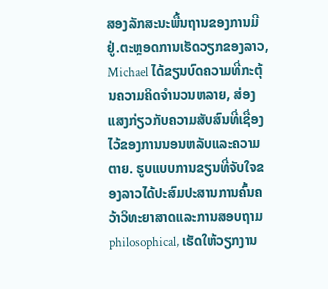ສອງລັກສະນະພື້ນຖານຂອງການມີຢູ່.ຕະຫຼອດການເຮັດວຽກຂອງລາວ, Michael ໄດ້ຂຽນບົດຄວາມທີ່ກະຕຸ້ນຄວາມຄິດຈໍານວນຫລາຍ, ສ່ອງແສງກ່ຽວກັບຄວາມສັບສົນທີ່ເຊື່ອງໄວ້ຂອງການນອນຫລັບແລະຄວາມຕາຍ. ຮູບແບບການຂຽນທີ່ຈັບໃຈຂອງລາວໄດ້ປະສົມປະສານການຄົ້ນຄວ້າວິທະຍາສາດແລະການສອບຖາມ philosophical, ເຮັດໃຫ້ວຽກງານ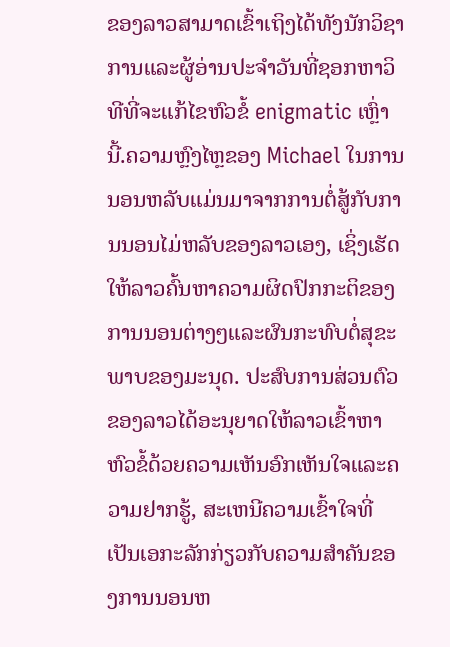ຂອງລາວສາມາດເຂົ້າເຖິງໄດ້ທັງນັກວິຊາການແລະຜູ້ອ່ານປະຈໍາວັນທີ່ຊອກຫາວິທີທີ່ຈະແກ້ໄຂຫົວຂໍ້ enigmatic ເຫຼົ່ານີ້.ຄວາມຫຼົງໄຫຼຂອງ Michael ໃນການນອນຫລັບແມ່ນມາຈາກການຕໍ່ສູ້ກັບການນອນໄມ່ຫລັບຂອງລາວເອງ, ເຊິ່ງເຮັດໃຫ້ລາວຄົ້ນຫາຄວາມຜິດປົກກະຕິຂອງການນອນຕ່າງໆແລະຜົນກະທົບຕໍ່ສຸຂະພາບຂອງມະນຸດ. ປະສົບການສ່ວນຕົວຂອງລາວໄດ້ອະນຸຍາດໃຫ້ລາວເຂົ້າຫາຫົວຂໍ້ດ້ວຍຄວາມເຫັນອົກເຫັນໃຈແລະຄວາມຢາກຮູ້, ສະເຫນີຄວາມເຂົ້າໃຈທີ່ເປັນເອກະລັກກ່ຽວກັບຄວາມສໍາຄັນຂອງການນອນຫ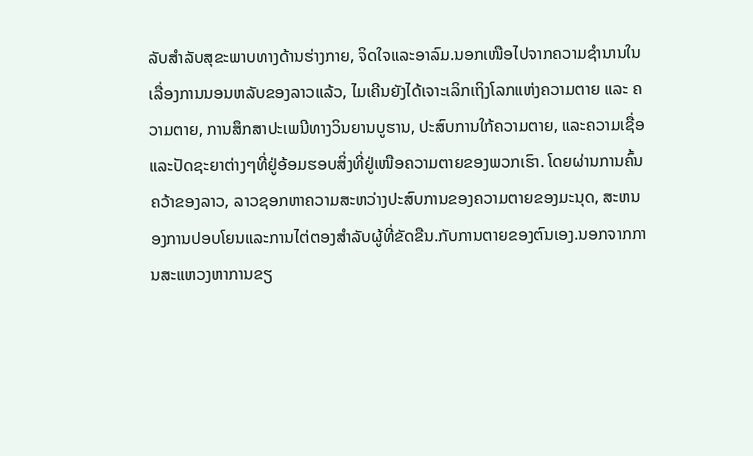ລັບສໍາລັບສຸຂະພາບທາງດ້ານຮ່າງກາຍ, ຈິດໃຈແລະອາລົມ.ນອກເໜືອໄປຈາກຄວາມຊຳນານໃນເລື່ອງການນອນຫລັບຂອງລາວແລ້ວ, ໄມເຄີນຍັງໄດ້ເຈາະເລິກເຖິງໂລກແຫ່ງຄວາມຕາຍ ແລະ ຄວາມຕາຍ, ການສຶກສາປະເພນີທາງວິນຍານບູຮານ, ປະສົບການໃກ້ຄວາມຕາຍ, ແລະຄວາມເຊື່ອ ແລະປັດຊະຍາຕ່າງໆທີ່ຢູ່ອ້ອມຮອບສິ່ງທີ່ຢູ່ເໜືອຄວາມຕາຍຂອງພວກເຮົາ. ໂດຍຜ່ານການຄົ້ນຄວ້າຂອງລາວ, ລາວຊອກຫາຄວາມສະຫວ່າງປະສົບການຂອງຄວາມຕາຍຂອງມະນຸດ, ສະຫນອງການປອບໂຍນແລະການໄຕ່ຕອງສໍາລັບຜູ້ທີ່ຂັດຂືນ.ກັບການຕາຍຂອງຕົນເອງ.ນອກຈາກການສະແຫວງຫາການຂຽ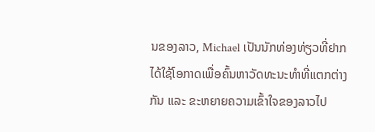ນຂອງລາວ, Michael ເປັນນັກທ່ອງທ່ຽວທີ່ຢາກໄດ້ໃຊ້ໂອກາດເພື່ອຄົ້ນຫາວັດທະນະທຳທີ່ແຕກຕ່າງກັນ ແລະ ຂະຫຍາຍຄວາມເຂົ້າໃຈຂອງລາວໄປ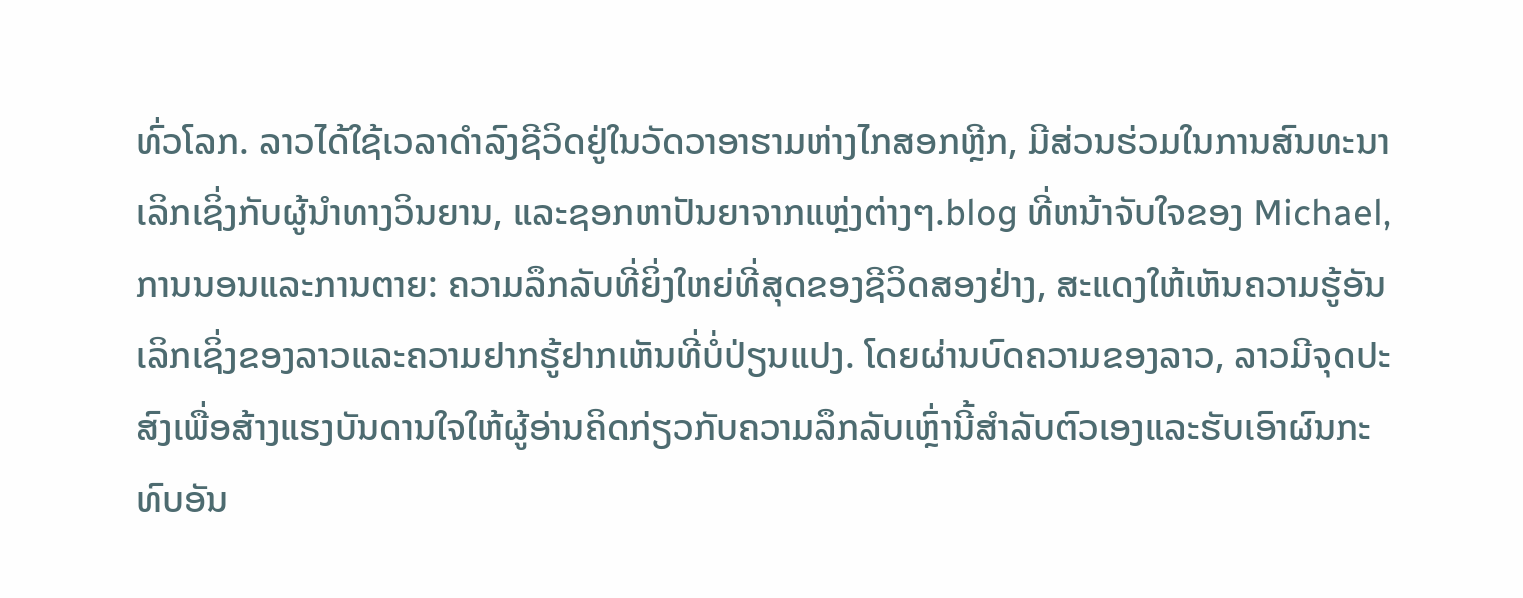ທົ່ວໂລກ. ລາວໄດ້ໃຊ້ເວລາດໍາລົງຊີວິດຢູ່ໃນວັດວາອາຮາມຫ່າງໄກສອກຫຼີກ, ມີສ່ວນຮ່ວມໃນການສົນທະນາເລິກເຊິ່ງກັບຜູ້ນໍາທາງວິນຍານ, ແລະຊອກຫາປັນຍາຈາກແຫຼ່ງຕ່າງໆ.blog ທີ່ຫນ້າຈັບໃຈຂອງ Michael, ການນອນແລະການຕາຍ: ຄວາມລຶກລັບທີ່ຍິ່ງໃຫຍ່ທີ່ສຸດຂອງຊີວິດສອງຢ່າງ, ສະແດງໃຫ້ເຫັນຄວາມຮູ້ອັນເລິກເຊິ່ງຂອງລາວແລະຄວາມຢາກຮູ້ຢາກເຫັນທີ່ບໍ່ປ່ຽນແປງ. ໂດຍຜ່ານບົດຄວາມຂອງລາວ, ລາວມີຈຸດປະສົງເພື່ອສ້າງແຮງບັນດານໃຈໃຫ້ຜູ້ອ່ານຄິດກ່ຽວກັບຄວາມລຶກລັບເຫຼົ່ານີ້ສໍາລັບຕົວເອງແລະຮັບເອົາຜົນກະທົບອັນ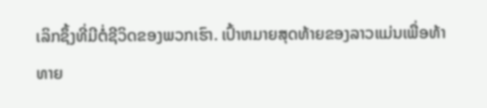ເລິກຊຶ້ງທີ່ມີຕໍ່ຊີວິດຂອງພວກເຮົາ. ເປົ້າຫມາຍສຸດທ້າຍຂອງລາວແມ່ນເພື່ອທ້າທາຍ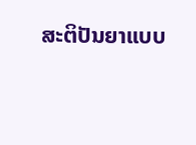ສະຕິປັນຍາແບບ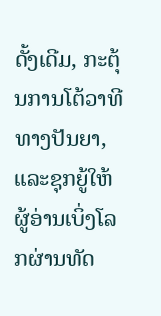ດັ້ງເດີມ, ກະຕຸ້ນການໂຕ້ວາທີທາງປັນຍາ, ແລະຊຸກຍູ້ໃຫ້ຜູ້ອ່ານເບິ່ງໂລກຜ່ານທັດ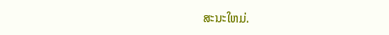ສະນະໃຫມ່.